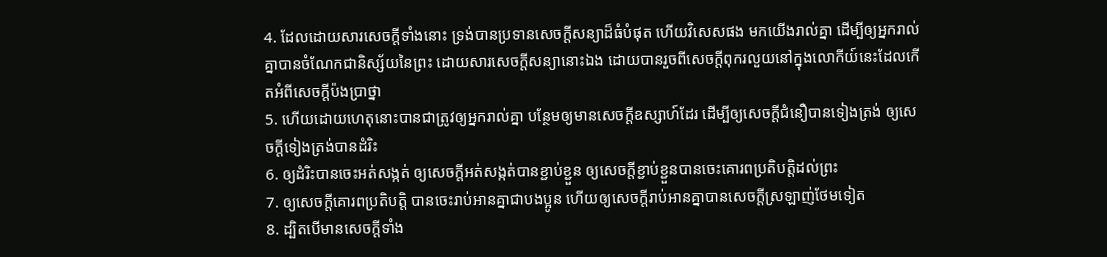4. ដែលដោយសារសេចក្តីទាំងនោះ ទ្រង់បានប្រទានសេចក្តីសន្យាដ៏ធំបំផុត ហើយវិសេសផង មកយើងរាល់គ្នា ដើម្បីឲ្យអ្នករាល់គ្នាបានចំណែកជានិស្ស័យនៃព្រះ ដោយសារសេចក្តីសន្យានោះឯង ដោយបានរួចពីសេចក្តីពុករលួយនៅក្នុងលោកីយ៍នេះដែលកើតអំពីសេចក្តីប៉ងប្រាថ្នា
5. ហើយដោយហេតុនោះបានជាត្រូវឲ្យអ្នករាល់គ្នា បន្ថែមឲ្យមានសេចក្តីឧស្សាហ៍ដែរ ដើម្បីឲ្យសេចក្តីជំនឿបានទៀងត្រង់ ឲ្យសេចក្តីទៀងត្រង់បានដំរិះ
6. ឲ្យដំរិះបានចេះអត់សង្កត់ ឲ្យសេចក្តីអត់សង្កត់បានខ្ជាប់ខ្ជួន ឲ្យសេចក្តីខ្ជាប់ខ្ជួនបានចេះគោរពប្រតិបត្តិដល់ព្រះ
7. ឲ្យសេចក្តីគោរពប្រតិបត្តិ បានចេះរាប់អានគ្នាជាបងប្អូន ហើយឲ្យសេចក្តីរាប់អានគ្នាបានសេចក្តីស្រឡាញ់ថែមទៀត
8. ដ្បិតបើមានសេចក្តីទាំង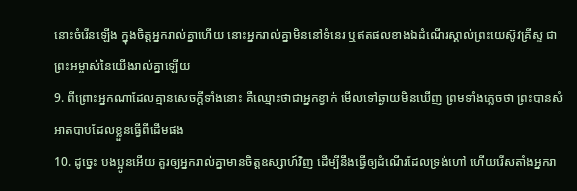នោះចំរើនឡើង ក្នុងចិត្តអ្នករាល់គ្នាហើយ នោះអ្នករាល់គ្នាមិននៅទំនេរ ឬឥតផលខាងឯដំណើរស្គាល់ព្រះយេស៊ូវគ្រីស្ទ ជាព្រះអម្ចាស់នៃយើងរាល់គ្នាឡើយ
9. ពីព្រោះអ្នកណាដែលគ្មានសេចក្តីទាំងនោះ គឺឈ្មោះថាជាអ្នកខ្វាក់ មើលទៅឆ្ងាយមិនឃើញ ព្រមទាំងភ្លេចថា ព្រះបានសំអាតបាបដែលខ្លួនធ្វើពីដើមផង
10. ដូច្នេះ បងប្អូនអើយ គួរឲ្យអ្នករាល់គ្នាមានចិត្តឧស្សាហ៍វិញ ដើម្បីនឹងធ្វើឲ្យដំណើរដែលទ្រង់ហៅ ហើយរើសតាំងអ្នករា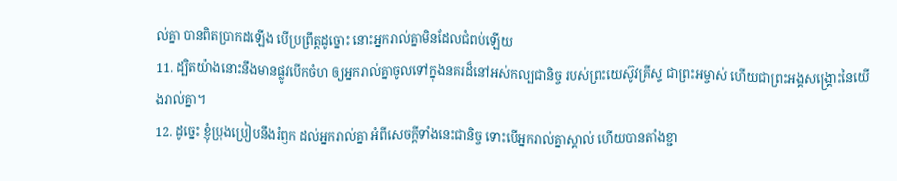ល់គ្នា បានពិតប្រាកដឡើង បើប្រព្រឹត្តដូច្នោះ នោះអ្នករាល់គ្នាមិនដែលជំពប់ឡើយ
11. ដ្បិតយ៉ាងនោះនឹងមានផ្លូវបើកចំហ ឲ្យអ្នករាល់គ្នាចូលទៅក្នុងនគរដ៏នៅអស់កល្បជានិច្ច របស់ព្រះយេស៊ូវគ្រីស្ទ ជាព្រះអម្ចាស់ ហើយជាព្រះអង្គសង្គ្រោះនៃយើងរាល់គ្នា។
12. ដូច្នេះ ខ្ញុំប្រុងប្រៀបនឹងរំឭក ដល់អ្នករាល់គ្នា អំពីសេចក្តីទាំងនេះជានិច្ច ទោះបើអ្នករាល់គ្នាស្គាល់ ហើយបានតាំងខ្ជា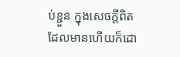ប់ខ្ជួន ក្នុងសេចក្តីពិត ដែលមានហើយក៏ដោ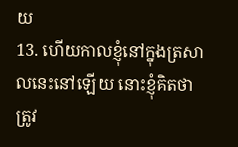យ
13. ហើយកាលខ្ញុំនៅក្នុងត្រសាលនេះនៅឡើយ នោះខ្ញុំគិតថា ត្រូវ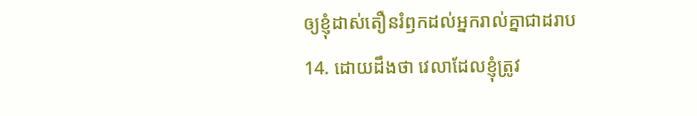ឲ្យខ្ញុំដាស់តឿនរំឭកដល់អ្នករាល់គ្នាជាដរាប
14. ដោយដឹងថា វេលាដែលខ្ញុំត្រូវ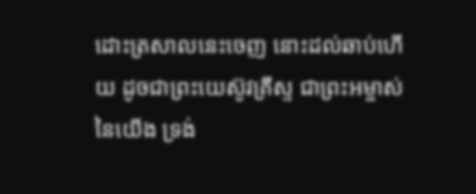ដោះត្រសាលនេះចេញ នោះដល់ឆាប់ហើយ ដូចជាព្រះយេស៊ូវគ្រីស្ទ ជាព្រះអម្ចាស់នៃយើង ទ្រង់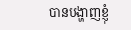បានបង្ហាញខ្ញុំ